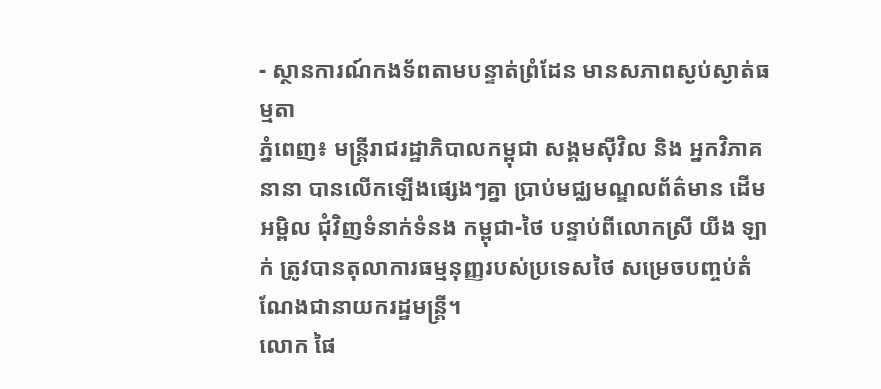- ស្ថានការណ៍កងទ័ពតាមបន្ទាត់ព្រំដែន មានសភាពស្ងប់ស្ងាត់ធម្មតា
ភ្នំពេញ៖ មន្រ្តីរាជរដ្ឋាភិបាលកម្ពុជា សង្គមស៊ីវិល និង អ្នកវិភាគនានា បានលើកឡើងផ្សេងៗគ្នា ប្រាប់មជ្ឈមណ្ឌលព័ត៌មាន ដើមអម្ពិល ជុំវិញទំនាក់ទំនង កម្ពុជា-ថៃ បន្ទាប់ពីលោកស្រី យីង ឡាក់ ត្រូវបានតុលាការធម្មនុញ្ញរបស់ប្រទេសថៃ សម្រេចបញ្ចប់តំណែងជានាយករដ្ឋមន្រ្តី។
លោក ផៃ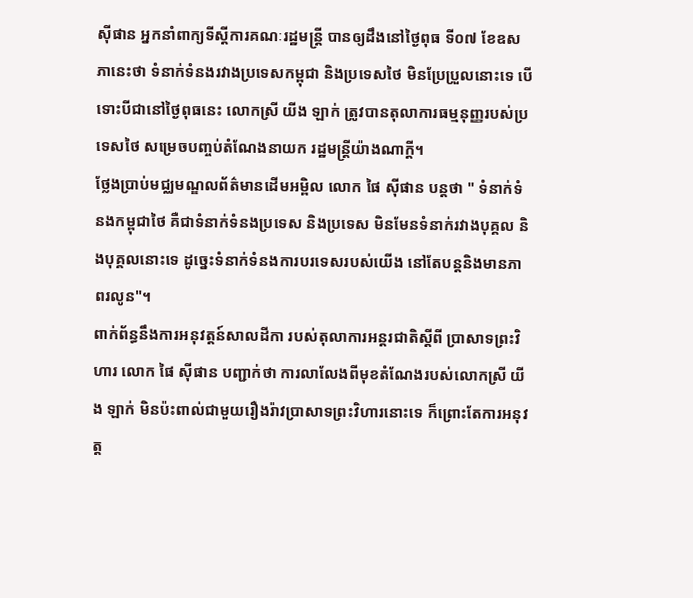ស៊ីផាន អ្នកនាំពាក្យទីស្ដីការគណៈរដ្ឋមន្ត្រី បានឲ្យដឹងនៅថ្ងៃពុធ ទី០៧ ខែឧសភានេះថា ទំនាក់ទំនងរវាងប្រទេសកម្ពុជា និងប្រទេសថៃ មិនប្រែប្រួលនោះទេ បើទោះបីជានៅថ្ងៃពុធនេះ លោកស្រី យីង ឡាក់ ត្រូវបានតុលាការធម្មនុញ្ញរបស់ប្រទេសថៃ សម្រេចបញ្ចប់តំណែងនាយក រដ្ឋមន្រ្តីយ៉ាងណាក្តី។
ថ្លែងប្រាប់មជ្ឈមណ្ឌលព័ត៌មានដើមអម្ពិល លោក ផៃ ស៊ីផាន បន្តថា " ទំនាក់ទំនងកម្ពុជាថៃ គឺជាទំនាក់ទំនងប្រទេស និងប្រទេស មិនមែនទំនាក់រវាងបុគ្គល និងបុគ្គលនោះទេ ដូច្នេះទំនាក់ទំនងការបរទេសរបស់យើង នៅតែបន្តនិងមានភាពរលូន"។
ពាក់ព័ន្ធនឹងការអនុវត្តន៍សាលដីកា របស់តុលាការអន្តរជាតិស្ដីពី ប្រាសាទព្រះវិហារ លោក ផៃ ស៊ីផាន បញ្ជាក់ថា ការលាលែងពីមុខតំណែងរបស់លោកស្រី យីង ឡាក់ មិនប៉ះពាល់ជាមួយរឿងរ៉ាវប្រាសាទព្រះវិហារនោះទេ ក៏ព្រោះតែការអនុវត្ត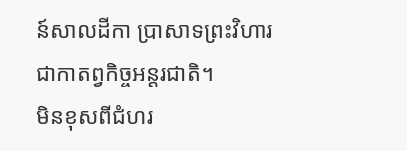ន៍សាលដីកា ប្រាសាទព្រះវិហារ ជាកាតព្វកិច្ចអន្តរជាតិ។
មិនខុសពីជំហរ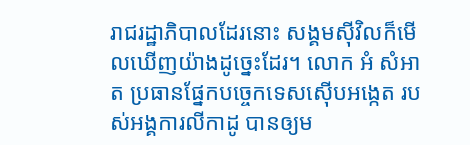រាជរដ្ឋាភិបាលដែរនោះ សង្គមស៊ីវិលក៏មើលឃើញយ៉ាងដូច្នេះដែរ។ លោក អំ សំអាត ប្រធានផ្នែកបច្ចេកទេសស៊ើបអង្កេត របស់អង្គការលីកាដូ បានឲ្យម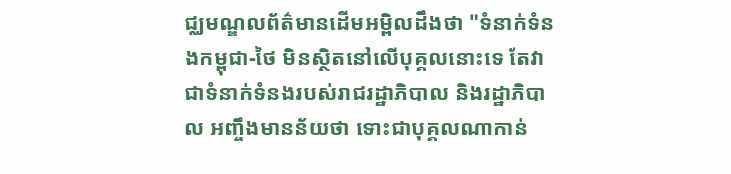ជ្ឈមណ្ឌលព័ត៌មានដើមអម្ពិលដឹងថា "ទំនាក់ទំនងកម្ពុជា-ថៃ មិនស្ថិតនៅលើបុគ្គលនោះទេ តែវាជាទំនាក់ទំនងរបស់រាជរដ្ឋាភិបាល និងរដ្ឋាភិបាល អញ្ចឹងមានន័យថា ទោះជាបុគ្គលណាកាន់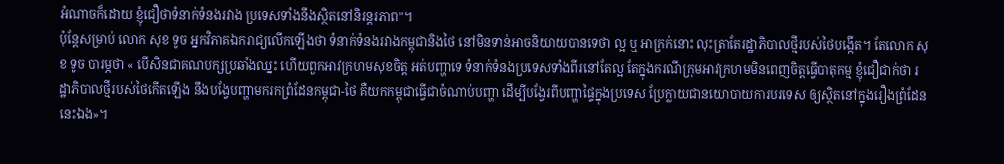អំណាចក៏ដោយ ខ្ញុំជឿថាទំនាក់ទំនងរវាង ប្រទេសទាំងនឹងស្ថិតនៅនិរន្តរភាព"។
ប៉ុន្តែសម្រាប់ លោក សុខ ទូច អ្នកវិភាគឯករាជ្យលើកឡើងថា ទំនាក់ទំនងរវាងកម្ពុជានិងថៃ នៅមិនទាន់អាចនិយាយបានទេថា ល្អ ឬ អាក្រក់នោះ លុះត្រាតែរដ្ឋាភិបាលថ្មីរបស់ថៃបង្កើត។ តែលោក សុខ ទូច បារម្ភថា « បើសិនជាគណបក្សប្រឆាំងឈ្នះ ហើយពួកអាវក្រហមសុខចិត្ត អត់បញ្ហាទេ ទំនាក់ទំនងប្រទេសទាំងពីរនៅតែល្អ តែក្នុងករណីក្រុមអាវក្រហមមិនពេញចិត្តធ្វើបាតុកម្ម ខ្ញុំជឿជាក់ថា រដ្ឋាភិបាលថ្មីរបស់ថៃកើតឡើង នឹងបង្វែបញ្ហាមករកព្រំដែនកម្ពុជា-ថៃ គឺយកកម្ពុជាធ្វើជាចំណាប់បញ្ហា ដើម្បីបង្វែរពីបញ្ហាផ្ទៃក្នុងប្រទេស ប្រែក្លាយជានយោបាយការបរទេស ឲ្យស្ថិតនៅក្នុងរឿងព្រំដែននេះឯង»។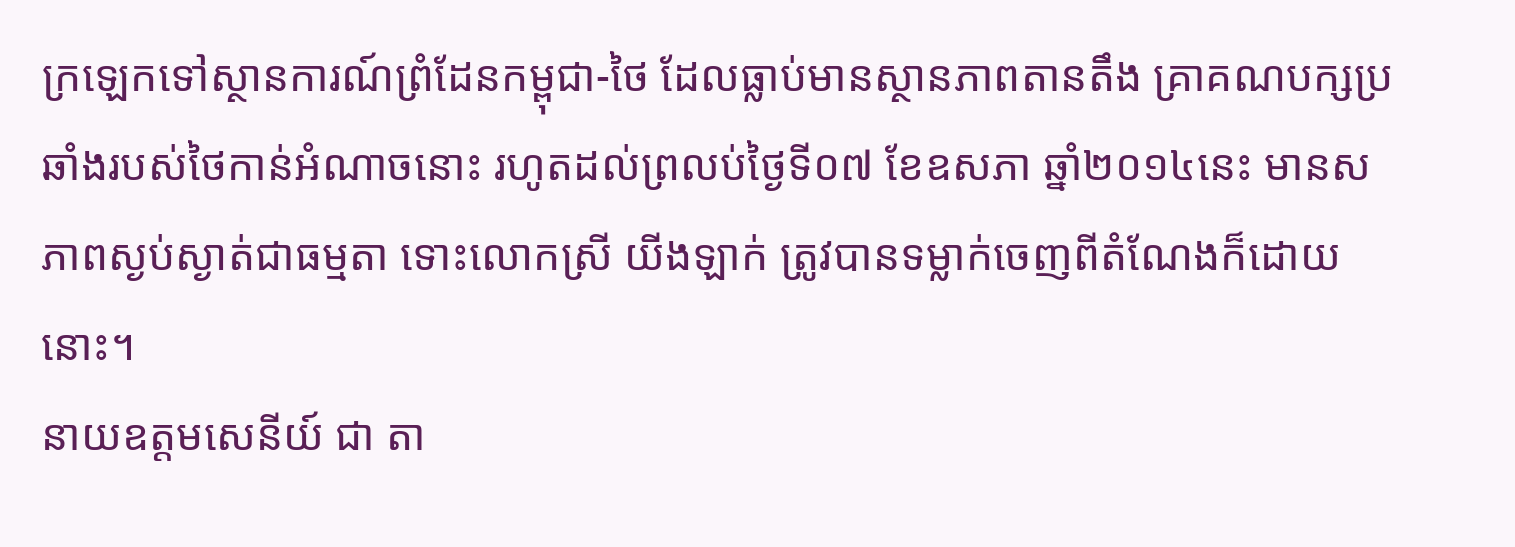ក្រឡេកទៅស្ថានការណ៍ព្រំដែនកម្ពុជា-ថៃ ដែលធ្លាប់មានស្ថានភាពតានតឹង គ្រាគណបក្សប្រឆាំងរបស់ថៃកាន់អំណាចនោះ រហូតដល់ព្រលប់ថ្ងៃទី០៧ ខែឧសភា ឆ្នាំ២០១៤នេះ មានសភាពស្ងប់ស្ងាត់ជាធម្មតា ទោះលោកស្រី យីងឡាក់ ត្រូវបានទម្លាក់ចេញពីតំណែងក៏ដោយនោះ។
នាយឧត្តមសេនីយ៍ ជា តា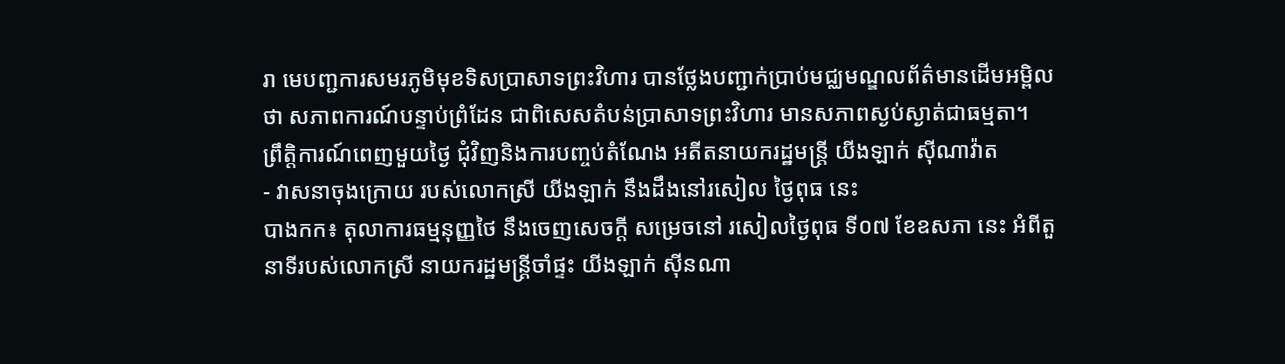រា មេបញ្ជការសមរភូមិមុខទិសប្រាសាទព្រះវិហារ បានថ្លែងបញ្ជាក់ប្រាប់មជ្ឈមណ្ឌលព័ត៌មានដើមអម្ពិលថា សភាពការណ៍បន្ទាប់ព្រំដែន ជាពិសេសតំបន់ប្រាសាទព្រះវិហារ មានសភាពស្ងប់ស្ងាត់ជាធម្មតា។
ព្រឹត្តិការណ៍ពេញមួយថ្ងៃ ជុំវិញនិងការបញ្ចប់តំណែង អតីតនាយករដ្ឋមន្រ្តី យីងឡាក់ ស៊ីណាវ៉ាត
- វាសនាចុងក្រោយ របស់លោកស្រី យីងឡាក់ នឹងដឹងនៅរសៀល ថ្ងៃពុធ នេះ
បាងកក៖ តុលាការធម្មនុញ្ញថៃ នឹងចេញសេចក្តី សម្រេចនៅ រសៀលថ្ងៃពុធ ទី០៧ ខែឧសភា នេះ អំពីតួនាទីរបស់លោកស្រី នាយករដ្ឋមន្ត្រីចាំផ្ទះ យីងឡាក់ ស៊ីនណា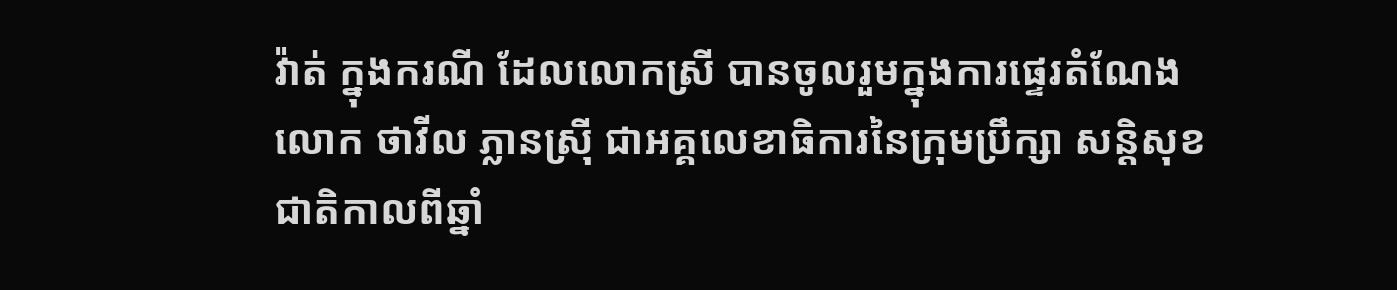វ៉ាត់ ក្នុងករណី ដែលលោកស្រី បានចូលរួមក្នុងការផ្ទេរតំណែង លោក ថាវីល ភ្លានស្រ៊ី ជាអគ្គលេខាធិការនៃក្រុមប្រឹក្សា សន្តិសុខជាតិកាលពីឆ្នាំ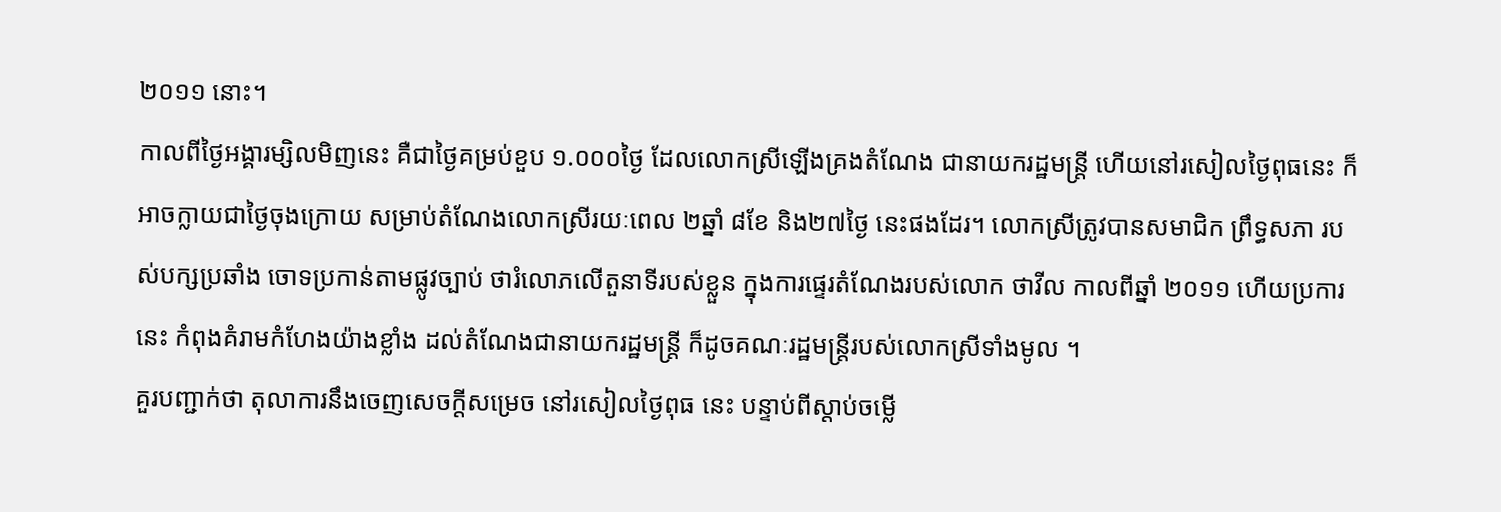២០១១ នោះ។
កាលពីថ្ងៃអង្គារម្សិលមិញនេះ គឺជាថ្ងៃគម្រប់ខួប ១.០០០ថ្ងៃ ដែលលោកស្រីឡើងគ្រងតំណែង ជានាយករដ្ឋមន្ត្រី ហើយនៅរសៀលថ្ងៃពុធនេះ ក៏អាចក្លាយជាថ្ងៃចុងក្រោយ សម្រាប់តំណែងលោកស្រីរយៈពេល ២ឆ្នាំ ៨ខែ និង២៧ថ្ងៃ នេះផងដែរ។ លោកស្រីត្រូវបានសមាជិក ព្រឹទ្ធសភា របស់បក្សប្រឆាំង ចោទប្រកាន់តាមផ្លូវច្បាប់ ថារំលោភលើតួនាទីរបស់ខ្លួន ក្នុងការផ្ទេរតំណែងរបស់លោក ថាវីល កាលពីឆ្នាំ ២០១១ ហើយប្រការនេះ កំពុងគំរាមកំហែងយ៉ាងខ្លាំង ដល់តំណែងជានាយករដ្ឋមន្ត្រី ក៏ដូចគណៈរដ្ឋមន្ត្រីរបស់លោកស្រីទាំងមូល ។
គួរបញ្ជាក់ថា តុលាការនឹងចេញសេចក្តីសម្រេច នៅរសៀលថ្ងៃពុធ នេះ បន្ទាប់ពីស្តាប់ចម្លើ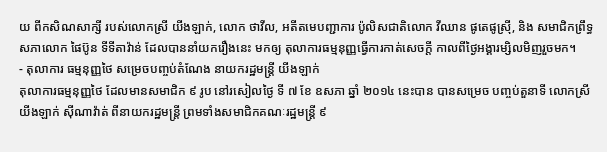យ ពីកសិណសាក្សី របស់លោកស្រី យីងឡាក់, លោក ថាវីល, អតីតមេបញ្ជាការ ប៉ូលិសជាតិលោក វីឈាន ផូតេផូស្រ៊ី, និង សមាជិកព្រឹទ្ធសភាលោក ផៃប៊ូន ទីទីតាវ៉ាន់ ដែលបាននាំយករឿងនេះ មកឲ្យ តុលាការធម្មនុញ្ញធ្វើការកាត់សេចក្តី កាលពីថ្ងៃអង្គារម្សិលមិញរួចមក។
- តុលាការ ធម្មនុញ្ញថៃ សម្រេចបញ្ចប់តំណែង នាយករដ្ឋមន្រ្តី យីងឡាក់
តុលាការធម្មនុញ្ញថៃ ដែលមានសមាជិក ៩ រូប នៅរសៀលថ្ងៃ ទី ៧ ខែ ឧសភា ឆ្នាំ ២០១៤ នេះបាន បានសម្រេច បញ្ចប់តួនាទី លោកស្រី យីងឡាក់ ស៊ីណាវ៉ាត់ ពីនាយករដ្ឋមន្រ្តី ព្រមទាំងសមាជិកគណៈរដ្ឋមន្រ្តី ៩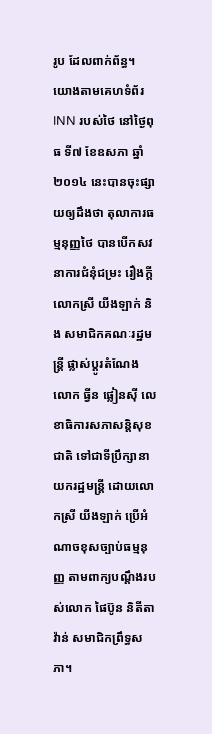រូប ដែលពាក់ព័ន្ធ។
យោងតាមគេហទំព័រ INN របស់ថៃ នៅថ្ងៃពុធ ទី៧ ខែឧសភា ឆ្នាំ២០១៤ នេះបានចុះផ្សាយឲ្យដឹងថា តុលាការធម្មនុញ្ញថៃ បានបើកសវនាការជំនុំជម្រះ រឿងក្តី លោកស្រី យីងឡាក់ និង សមាជិកគណៈរដ្ឋមន្រ្តី ផ្លាស់ប្តូរតំណែង លោក ធ្វីន ផ្លៀនស៊ី លេខាធិការសភាសន្តិសុខជាតិ ទៅជាទីប្រឹក្សានាយករដ្ឋមន្រ្តី ដោយលោកស្រី យីងឡាក់ ប្រើអំណាចខុសច្បាប់ធម្មនុញ្ញ តាមពាក្យបណ្តឹងរបស់លោក ផៃប៊ូន និតីតាវ៉ាន់ សមាជិកព្រឹទ្ធសភា។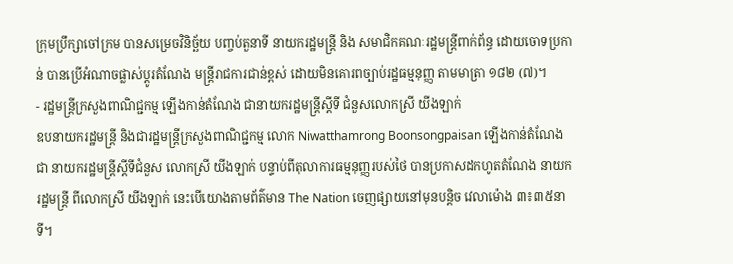ក្រុមប្រឹក្សាចៅក្រម បានសម្រេចវិនិច្ឆ័យ បញ្ចប់តួនាទី នាយករដ្ឋមន្រ្តី និង សមាជិកគណៈរដ្ឋមន្រ្តីពាក់ព័ន្ធ ដោយចោទប្រកាន់ បានប្រើអំណាចផ្លាស់ប្តូរតំណែង មន្រ្តីរាជការជាន់ខ្ពស់ ដោយមិនគោរពច្បាប់រដ្ឋធម្មនុញ្ញ តាមមាត្រា ១៨២ (៧)។
- រដ្ឋមន្ដ្រីក្រសួងពាណិជ្ជកម្ម ឡើងកាន់តំណែង ជានាយករដ្ឋមន្ដ្រីស្ដីទី ជំនួសលោកស្រី យីងឡាក់
ឧបនាយករដ្ឋមន្ដ្រី និងជារដ្ឋមន្ដ្រីក្រសួងពាណិជ្ជកម្ម លោក Niwatthamrong Boonsongpaisan ឡើងកាន់តំណែងជា នាយករដ្ឋមន្ដ្រីស្ដីទីជំនួស លោកស្រី យីងឡាក់ បន្ទាប់ពីតុលាការធម្មនុញ្ញរបស់ថៃ បានប្រកាសដកហូតតំណែង នាយករដ្ឋមន្ដ្រី ពីលោកស្រី យីងឡាក់ នេះបើយោងតាមព័ត៌មាន The Nation ចេញផ្សាយនៅមុនបន្ដិច វេលាម៉ោង ៣៖៣៥នាទី។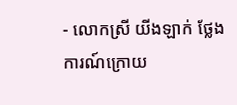- លោកស្រី យីងឡាក់ ថ្លែងការណ៍ក្រោយ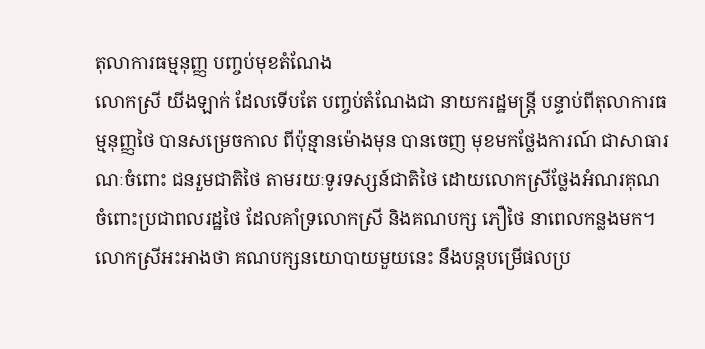តុលាការធម្មនុញ្ញ បញ្ចប់មុខតំណែង
លោកស្រី យីងឡាក់ ដែលទើបតែ បញ្ចប់តំណែងជា នាយករដ្ឋមន្រ្តី បន្ទាប់ពីតុលាការធម្មនុញ្ញថៃ បានសម្រេចកាល ពីប៉ុន្មានម៉ោងមុន បានចេញ មុខមកថ្លែងការណ៍ ជាសាធារណៈចំពោះ ជនរួមជាតិថៃ តាមរយៈទូរទស្សន៍ជាតិថៃ ដោយលោកស្រីថ្លែងអំណរគុណ ចំពោះប្រជាពលរដ្ឋថៃ ដែលគាំទ្រលោកស្រី និងគណបក្ស ភឿថៃ នាពេលកន្លងមក។
លោកស្រីអះអាងថា គណបក្សនយោបាយមួយនេះ នឹងបន្តបម្រើផលប្រ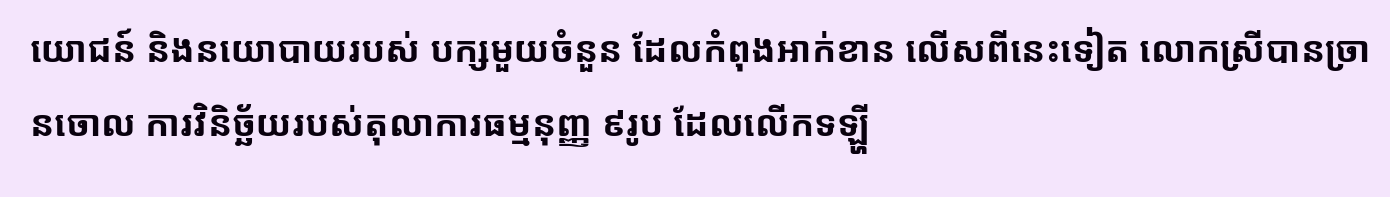យោជន៍ និងនយោបាយរបស់ បក្សមួយចំនួន ដែលកំពុងអាក់ខាន លើសពីនេះទៀត លោកស្រីបានច្រានចោល ការវិនិច្ឆ័យរបស់តុលាការធម្មនុញ្ញ ៩រូប ដែលលើកទឡ្ហី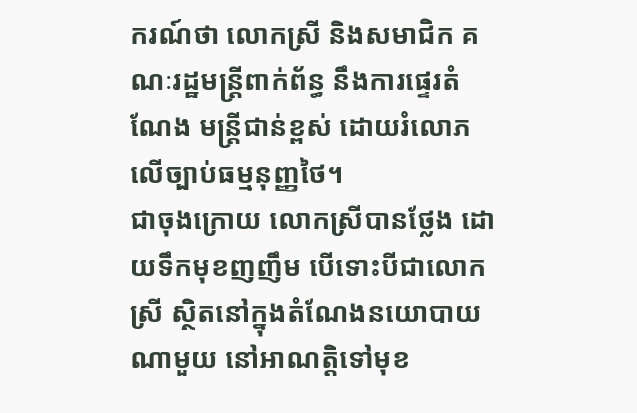ករណ៍ថា លោកស្រី និងសមាជិក គណៈរដ្ឋមន្រ្តីពាក់ព័ន្ធ នឹងការផ្ទេរតំណែង មន្រ្តីជាន់ខ្ពស់ ដោយរំលោភលើច្បាប់ធម្មនុញ្ញថៃ។
ជាចុងក្រោយ លោកស្រីបានថ្លែង ដោយទឹកមុខញញឹម បើទោះបីជាលោកស្រី ស្ថិតនៅក្នុងតំណែងនយោបាយណាមួយ នៅអាណត្តិទៅមុខ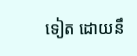ទៀត ដោយនឹ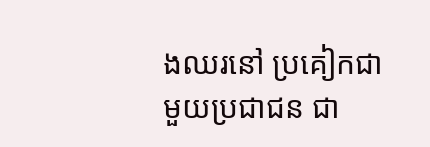ងឈរនៅ ប្រគៀកជាមួយប្រជាជន ជា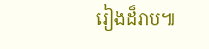រៀងដ៏រាប៕